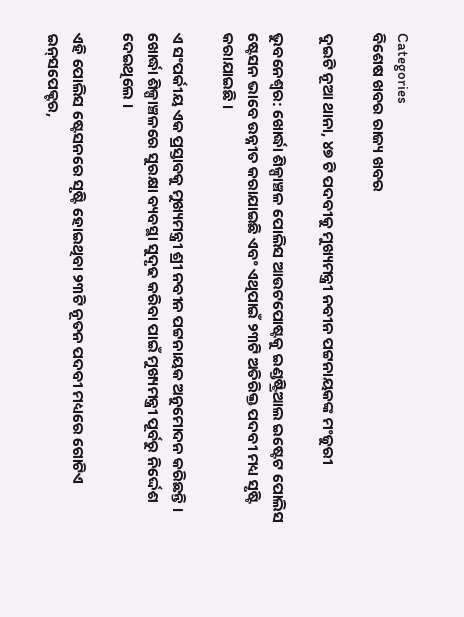Categories
ବିଶେଷ ଖବର ରାଜ୍ୟ ଖବର

ଦୁଇଟି ନୂଆ ଥାନା, ୪୭ ଟି ପଦବୀକୁ ମୁଖ୍ୟମନ୍ତ୍ରୀ ନବୀନ ପଟ୍ଟନାୟକଙ୍କ ମଂଜୁରୀ

ଭୁବନେଶ୍ବର: ଖୋର୍ଦ୍ଧା ଶିଳ୍ପାଞ୍ଚଳ ପୋଲିସ ଆଉଟପୋଷ୍ଟକୁ ଇଣ୍ଡଷ୍ଟ୍ରିଆଲ ଇଷ୍ଟେଟ ପୋଲିସ ଷ୍ଟେସନ ଭାବେ ଉନ୍ନୀତ କରାଯାଇଛି ଏବଂ ଏଥିପାଇଁ ୨୩ଟି ଅତିରିକ୍ତ ପଦବୀ ମଧ୍ୟ ସୃଷ୍ଟି କରାଯାଇଛି ।

ଏ ସଂପର୍କୀୟ ଏକ ପ୍ରସ୍ତାବକୁ ମୁଖ୍ୟମନ୍ତ୍ରୀ ଶ୍ରୀ ନବୀନ ପଟ୍ଟନାୟକ ଅନୁମୋଦନ କରିଛନ୍ତି । ଖୋର୍ଦ୍ଧା ଶିଳ୍ପାଞ୍ଚଳରେ ସୁରକ୍ଷା ବ୍ୟବସ୍ଥା ସୁଦୃଢ କରିବା ପାଇଁ ମୁଖ୍ୟମନ୍ତ୍ରୀ ପୂର୍ବରୁ ନିର୍ଦ୍ଦେଶ ଦେଇଥିଲେ ।

ଏହି ପୋଲିସ ଷ୍ଟେସନରେ ସୃଷ୍ଟି ହୋଇଥିବା ୨୩ଟି ନୂତନ ପଦବୀ ମଧ୍ୟରେ ଗୋଟିଏ ଇନ୍‌ସପେକ୍ଟର,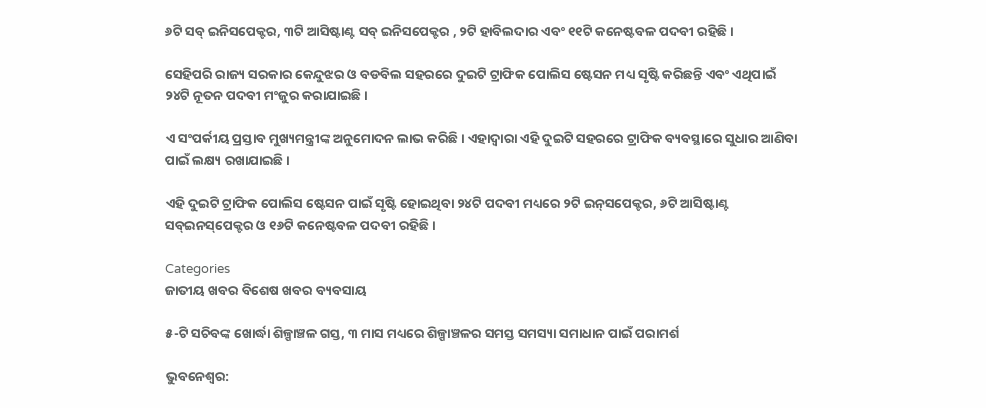୬ଟି ସବ୍‌ ଇନିସପେକ୍ଟର, ୩ଟି ଆସିଷ୍ଟାଣ୍ଟ ସବ୍‌ ଇନିସପେକ୍ଟର , ୨ଟି ହାବିଲଦାର ଏବଂ ୧୧ଟି କନେଷ୍ଟବଳ ପଦବୀ ରହିଛି ।

ସେହିପରି ରାଜ୍ୟ ସରକାର କେନ୍ଦୁଝର ଓ ବଡବିଲ ସହରରେ ଦୁଇଟି ଟ୍ରାଫିକ ପୋଲିସ ଷ୍ଟେସନ ମଧ୍ୟ ସୃଷ୍ଟି କରିଛନ୍ତି ଏବଂ ଏଥିପାଇଁ ୨୪ଟି ନୂତନ ପଦବୀ ମଂଜୁର କରାଯାଇଛି ।

ଏ ସଂପର୍କୀୟ ପ୍ରସ୍ତାବ ମୁଖ୍ୟମନ୍ତ୍ରୀଙ୍କ ଅନୁମୋଦନ ଲାଭ କରିଛି। ଏହାଦ୍ଵାରା ଏହି ଦୁଇଟି ସହରରେ ଟ୍ରାଫିକ ବ୍ୟବସ୍ଥାରେ ସୁଧାର ଆଣିବା ପାଇଁ ଲକ୍ଷ୍ୟ ରଖାଯାଇଛି ।

ଏହି ଦୁଇଟି ଟ୍ରାଫିକ ପୋଲିସ ଷ୍ଟେସନ ପାଇଁ ସୃଷ୍ଟି ହୋଇଥିବା ୨୪ଟି ପଦବୀ ମଧ୍ୟରେ ୨ଟି ଇନ୍‌ସପେକ୍ଟର, ୬ଟି ଆସିଷ୍ଟାଣ୍ଟ ସବ୍‌ଇନସ୍‌ପେକ୍ଟର ଓ ୧୬ଟି କନେଷ୍ଟବଳ ପଦବୀ ରହିଛି ।

Categories
ଜାତୀୟ ଖବର ବିଶେଷ ଖବର ବ୍ୟବସାୟ

୫-ଟି ସଚିବଙ୍କ ଖୋର୍ଦ୍ଧା ଶିଳ୍ପାଞ୍ଚଳ ଗସ୍ତ, ୩ ମାସ ମଧ୍ୟରେ ଶିଳ୍ପାଞ୍ଚଳର ସମସ୍ତ ସମସ୍ୟା ସମାଧାନ ପାଇଁ ପରାମର୍ଶ

ଭୁବନେଶ୍ବର: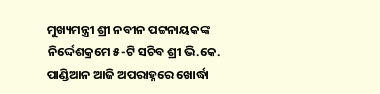ମୁଖ୍ୟମନ୍ତ୍ରୀ ଶ୍ରୀ ନବୀନ ପଟ୍ଟନାୟକଙ୍କ ନିର୍ଦ୍ଦେଶକ୍ରମେ ୫-ଟି ସଚିବ ଶ୍ରୀ ଭି.କେ. ପାଣ୍ଡିଆନ ଆଜି ଅପରାହ୍ନରେ ଖୋର୍ଦ୍ଧା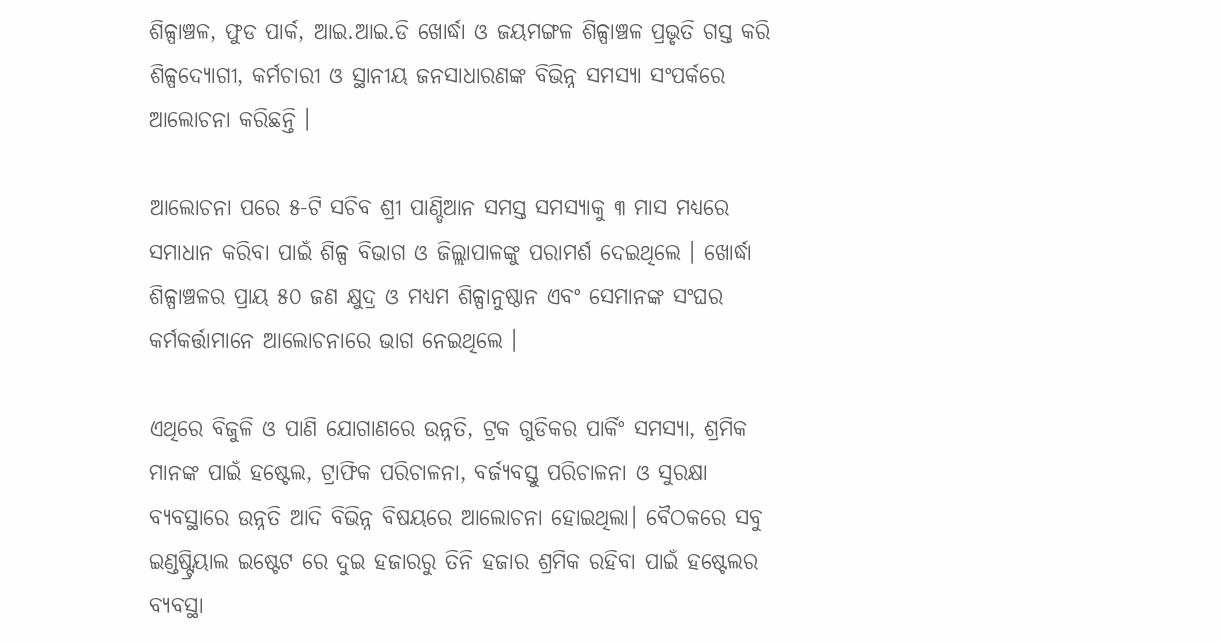ଶିଳ୍ପାଞ୍ଚଳ, ଫୁଡ ପାର୍କ, ଆଇ.ଆଇ.ଡି ଖୋର୍ଦ୍ଧା ଓ ଜୟମଙ୍ଗଳ ଶିଳ୍ପାଞ୍ଚଳ ପ୍ରଭୃତି ଗସ୍ତ କରି ଶିଳ୍ପଦ୍ୟୋଗୀ, କର୍ମଚାରୀ ଓ ସ୍ଥାନୀୟ ଜନସାଧାରଣଙ୍କ ବିଭିନ୍ନ ସମସ୍ୟା ସଂପର୍କରେ ଆଲୋଚନା କରିଛନ୍ତି ।

ଆଲୋଚନା ପରେ ୫-ଟି ସଚିବ ଶ୍ରୀ ପାଣ୍ଡିଆନ ସମସ୍ତ ସମସ୍ୟାକୁ ୩ ମାସ ମଧ୍ୟରେ ସମାଧାନ କରିବା ପାଇଁ ଶିଳ୍ପ ବିଭାଗ ଓ ଜିଲ୍ଲାପାଳଙ୍କୁ ପରାମର୍ଶ ଦେଇଥିଲେ । ଖୋର୍ଦ୍ଧା ଶିଳ୍ପାଞ୍ଚଳର ପ୍ରାୟ ୫୦ ଜଣ କ୍ଷୁଦ୍ର ଓ ମଧ୍ୟମ ଶିଳ୍ପାନୁଷ୍ଠାନ ଏବଂ ସେମାନଙ୍କ ସଂଘର କର୍ମକର୍ତ୍ତାମାନେ ଆଲୋଚନାରେ ଭାଗ ନେଇଥିଲେ ।

ଏଥିରେ ବିଜୁଳି ଓ ପାଣି ଯୋଗାଣରେ ଉନ୍ନତି, ଟ୍ରକ ଗୁଡିକର ପାର୍କିଂ ସମସ୍ୟା, ଶ୍ରମିକ ମାନଙ୍କ ପାଇଁ ହଷ୍ଟେଲ, ଟ୍ରାଫିକ ପରିଚାଳନା, ବର୍ଜ୍ୟବସ୍ତୁ ପରିଚାଳନା ଓ ସୁରକ୍ଷା ବ୍ୟବସ୍ଥାରେ ଉନ୍ନତି ଆଦି ବିଭିନ୍ନ ବିଷୟରେ ଆଲୋଚନା ହୋଇଥିଲା। ବୈଠକରେ ସବୁ ଇଣ୍ଡଷ୍ଟ୍ରିୟାଲ ଇଷ୍ଟେଟ ରେ ଦୁଇ ହଜାରରୁ ତିନି ହଜାର ଶ୍ରମିକ ରହିବା ପାଇଁ ହଷ୍ଟେଲର ବ୍ୟବସ୍ଥା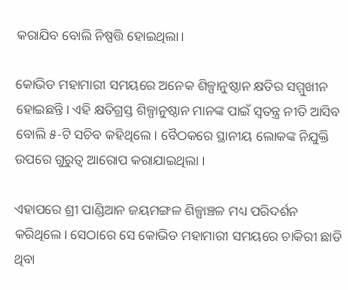କରାଯିବ ବୋଲି ନିଷ୍ପତ୍ତି ହୋଇଥିଲା।

କୋଭିଡ ମହାମାରୀ ସମୟରେ ଅନେକ ଶିଳ୍ପାନୁଷ୍ଠାନ କ୍ଷତିର ସମ୍ମୁଖୀନ ହୋଇଛନ୍ତି। ଏହି କ୍ଷତିଗ୍ରସ୍ତ ଶିଳ୍ପାନୁଷ୍ଠାନ ମାନଙ୍କ ପାଇଁ ସ୍ବତନ୍ତ୍ର ନୀତି ଆସିବ ବୋଲି ୫-ଟି ସଚିବ କହିଥିଲେ । ବୈଠକରେ ସ୍ଥାନୀୟ ଲୋକଙ୍କ ନିଯୁକ୍ତି ଉପରେ ଗୁରୁତ୍ବ ଆରୋପ କରାଯାଇଥିଲା ।

ଏହାପରେ ଶ୍ରୀ ପାଣ୍ଡିଆନ ଜୟମଙ୍ଗଳ ଶିଳ୍ପାଞ୍ଚଳ ମଧ୍ୟ ପରିଦର୍ଶନ କରିଥିଲେ। ସେଠାରେ ସେ କୋଭିଡ ମହାମାରୀ ସମୟରେ ଚାକିରୀ ଛାଡି ଥିବା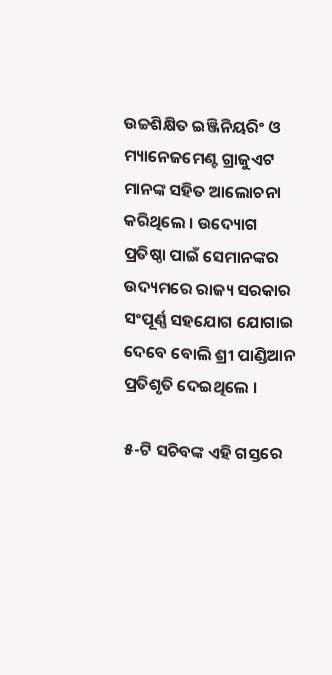ଉଚ୍ଚଶିକ୍ଷିତ ଇଞ୍ଜିନିୟରିଂ ଓ ମ୍ୟାନେଜମେଣ୍ଟ ଗ୍ରାଜୁଏଟ ମାନଙ୍କ ସହିତ ଆଲୋଚନା କରିଥିଲେ । ଉଦ୍ୟୋଗ ପ୍ରତିଷ୍ଠା ପାଇଁ ସେମାନଙ୍କର ଉଦ୍ୟମରେ ରାଜ୍ୟ ସରକାର ସଂପୂର୍ଣ୍ଣ ସହଯୋଗ ଯୋଗାଇ ଦେବେ ବୋଲି ଶ୍ରୀ ପାଣ୍ଡିଆନ ପ୍ରତିଶୃତି ଦେଇଥିଲେ ।

୫-ଟି ସଚିବଙ୍କ ଏହି ଗସ୍ତରେ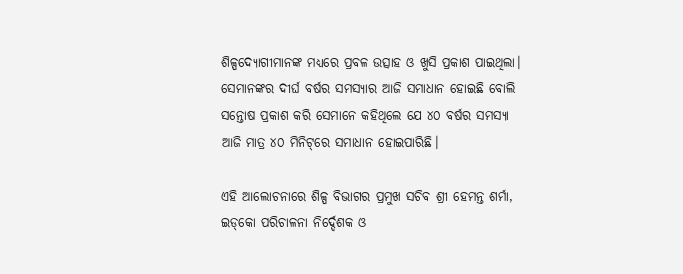ଶିଳ୍ପଦ୍ୟୋଗୀମାନଙ୍କ ମଧ୍ୟରେ ପ୍ରବଳ ଉତ୍ସାହ ଓ ଖୁସି ପ୍ରକାଶ ପାଇଥିଲା। ସେମାନଙ୍କର ଦୀର୍ଘ ବର୍ଷର ସମସ୍ୟାର ଆଜି ସମାଧାନ ହୋଇଛି ବୋଲି ସନ୍ତୋଷ ପ୍ରକାଶ କରି ସେମାନେ କହିଥିଲେ ଯେ ୪୦ ବର୍ଷର ସମସ୍ୟା ଆଜି ମାତ୍ର ୪୦ ମିନିଟ୍‌ରେ ସମାଧାନ ହୋଇପାରିଛି।

ଏହି ଆଲୋଚନାରେ ଶିଳ୍ପ ବିଭାଗର ପ୍ରମୁଖ ସଚିବ ଶ୍ରୀ ହେମନ୍ତ ଶର୍ମା, ଇଡ୍‌କୋ ପରିଚାଳନା ନିର୍ଦ୍ଦେଶକ ଓ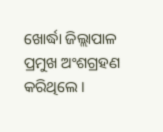ଖୋର୍ଦ୍ଧା ଜିଲ୍ଲାପାଳ ପ୍ରମୁଖ ଅଂଶଗ୍ରହଣ କରିଥିଲେ ।